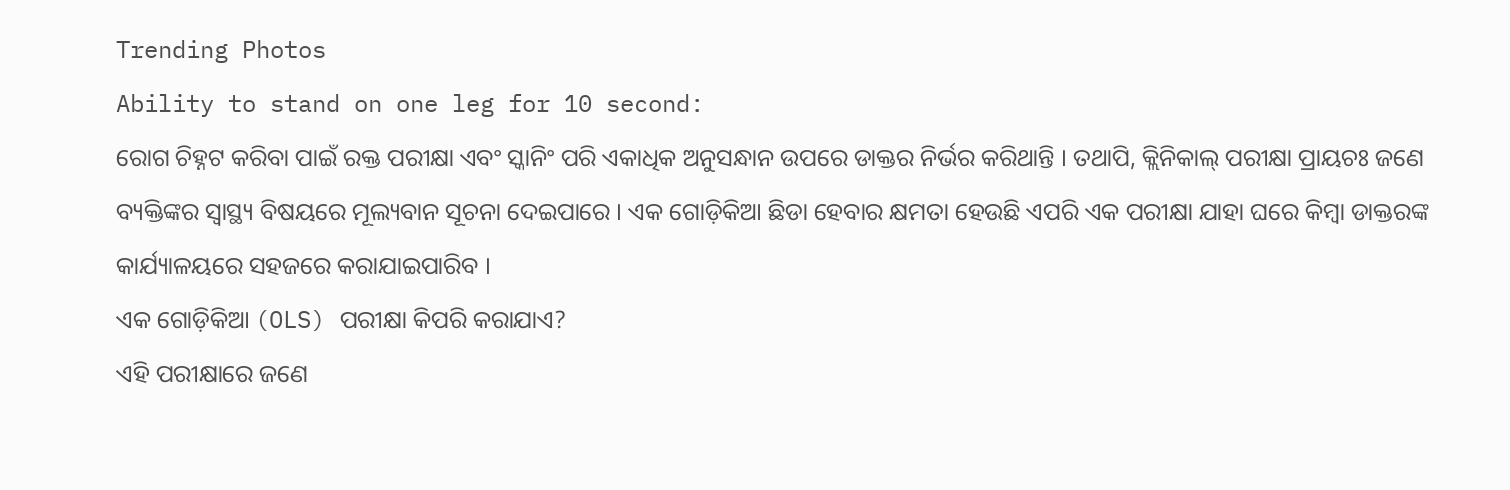Trending Photos
Ability to stand on one leg for 10 second:
ରୋଗ ଚିହ୍ନଟ କରିବା ପାଇଁ ରକ୍ତ ପରୀକ୍ଷା ଏବଂ ସ୍କାନିଂ ପରି ଏକାଧିକ ଅନୁସନ୍ଧାନ ଉପରେ ଡାକ୍ତର ନିର୍ଭର କରିଥାନ୍ତି । ତଥାପି, କ୍ଲିନିକାଲ୍ ପରୀକ୍ଷା ପ୍ରାୟଚଃ ଜଣେ ବ୍ୟକ୍ତିଙ୍କର ସ୍ୱାସ୍ଥ୍ୟ ବିଷୟରେ ମୂଲ୍ୟବାନ ସୂଚନା ଦେଇପାରେ । ଏକ ଗୋଡ଼ିକିଆ ଛିଡା ହେବାର କ୍ଷମତା ହେଉଛି ଏପରି ଏକ ପରୀକ୍ଷା ଯାହା ଘରେ କିମ୍ବା ଡାକ୍ତରଙ୍କ କାର୍ଯ୍ୟାଳୟରେ ସହଜରେ କରାଯାଇପାରିବ ।
ଏକ ଗୋଡ଼ିକିଆ (OLS) ପରୀକ୍ଷା କିପରି କରାଯାଏ?
ଏହି ପରୀକ୍ଷାରେ ଜଣେ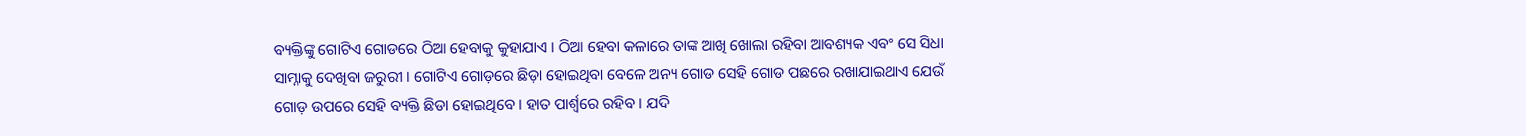ବ୍ୟକ୍ତିଙ୍କୁ ଗୋଟିଏ ଗୋଡରେ ଠିଆ ହେବାକୁ କୁହାଯାଏ । ଠିଆ ହେବା କଳାରେ ତାଙ୍କ ଆଖି ଖୋଲା ରହିବା ଆବଶ୍ୟକ ଏବଂ ସେ ସିଧା ସାମ୍ନାକୁ ଦେଖିବା ଜରୁରୀ । ଗୋଟିଏ ଗୋଡ଼ରେ ଛିଡ଼ା ହୋଇଥିବା ବେଳେ ଅନ୍ୟ ଗୋଡ ସେହି ଗୋଡ ପଛରେ ରଖାଯାଇଥାଏ ଯେଉଁ ଗୋଡ଼ ଉପରେ ସେହି ବ୍ୟକ୍ତି ଛିଡା ହୋଇଥିବେ । ହାତ ପାର୍ଶ୍ୱରେ ରହିବ । ଯଦି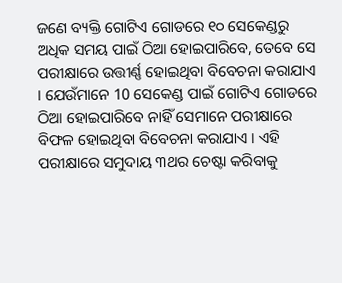ଜଣେ ବ୍ୟକ୍ତି ଗୋଟିଏ ଗୋଡରେ ୧୦ ସେକେଣ୍ଡରୁ ଅଧିକ ସମୟ ପାଇଁ ଠିଆ ହୋଇପାରିବେ, ତେବେ ସେ ପରୀକ୍ଷାରେ ଉତ୍ତୀର୍ଣ୍ଣ ହୋଇଥିବା ବିବେଚନା କରାଯାଏ । ଯେଉଁମାନେ 10 ସେକେଣ୍ଡ ପାଇଁ ଗୋଟିଏ ଗୋଡରେ ଠିଆ ହୋଇପାରିବେ ନାହିଁ ସେମାନେ ପରୀକ୍ଷାରେ ବିଫଳ ହୋଇଥିବା ବିବେଚନା କରାଯାଏ । ଏହି ପରୀକ୍ଷାରେ ସମୁଦାୟ ୩ଥର ଚେଷ୍ଟା କରିବାକୁ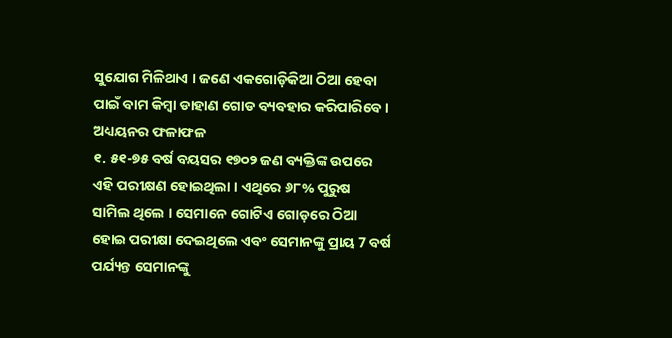ସୁଯୋଗ ମିଳିଥାଏ । ଜଣେ ଏକଗୋଡ଼ିକିଆ ଠିଆ ହେବା ପାଇଁ ବାମ କିମ୍ବା ଡାହାଣ ଗୋଡ ବ୍ୟବହାର କରିପାରିବେ ।
ଅଧ୍ୟୟନର ଫଳାଫଳ
୧. ୫୧-୭୫ ବର୍ଷ ବୟସର ୧୭୦୨ ଜଣ ବ୍ୟକ୍ତିଙ୍କ ଉପରେ ଏହି ପରୀକ୍ଷଣ ହୋଇଥିଲା । ଏଥିରେ ୬୮% ପୁରୁଷ ସାମିଲ ଥିଲେ । ସେମାନେ ଗୋଟିଏ ଗୋଡ଼ରେ ଠିଆ ହୋଇ ପରୀକ୍ଷା ଦେଇଥିଲେ ଏବଂ ସେମାନଙ୍କୁ ପ୍ରାୟ 7 ବର୍ଷ ପର୍ଯ୍ୟନ୍ତ ସେମାନଙ୍କୁ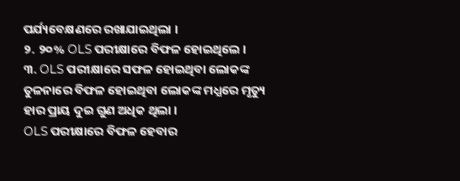ପର୍ଯ୍ୟବେକ୍ଷଣରେ ରଖାଯାଇଥିଲା ।
୨. ୨୦% OLS ପରୀକ୍ଷାରେ ବିଫଳ ହୋଇଥିଲେ ।
୩. OLS ପରୀକ୍ଷାରେ ସଫଳ ହୋଇଥିବା ଲୋକଙ୍କ ତୁଳନାରେ ବିଫଳ ହୋଇଥିବା ଲୋକଙ୍କ ମଧ୍ଯରେ ମୃତ୍ୟୁ ହାର ପ୍ରାୟ ଦୁଇ ଗୁଣ ଅଧିକ ଥିଲା ।
OLS ପରୀକ୍ଷାରେ ବିଫଳ ହେବାର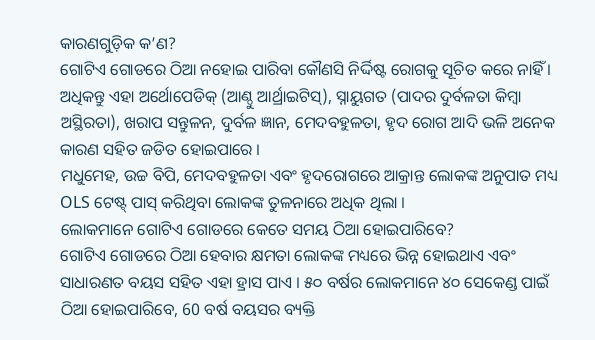କାରଣଗୁଡ଼ିକ କ’ଣ?
ଗୋଟିଏ ଗୋଡରେ ଠିଆ ନହୋଇ ପାରିବା କୌଣସି ନିର୍ଦ୍ଦିଷ୍ଟ ରୋଗକୁ ସୂଚିତ କରେ ନାହିଁ । ଅଧିକନ୍ତୁ ଏହା ଅର୍ଥୋପେଡିକ୍ (ଆଣ୍ଠୁ ଆର୍ଥ୍ରାଇଟିସ୍), ସ୍ନାୟୁଗତ (ପାଦର ଦୁର୍ବଳତା କିମ୍ବା ଅସ୍ଥିରତା), ଖରାପ ସନ୍ତୁଳନ, ଦୁର୍ବଳ ଜ୍ଞାନ, ମେଦବହୁଳତା, ହୃଦ ରୋଗ ଆଦି ଭଳି ଅନେକ କାରଣ ସହିତ ଜଡିତ ହୋଇପାରେ ।
ମଧୁମେହ, ଉଚ୍ଚ ବିପି, ମେଦବହୁଳତା ଏବଂ ହୃଦରୋଗରେ ଆକ୍ରାନ୍ତ ଲୋକଙ୍କ ଅନୁପାତ ମଧ୍ୟ OLS ଟେଷ୍ଟ୍ ପାସ୍ କରିଥିବା ଲୋକଙ୍କ ତୁଳନାରେ ଅଧିକ ଥିଲା ।
ଲୋକମାନେ ଗୋଟିଏ ଗୋଡରେ କେତେ ସମୟ ଠିଆ ହୋଇପାରିବେ?
ଗୋଟିଏ ଗୋଡରେ ଠିଆ ହେବାର କ୍ଷମତା ଲୋକଙ୍କ ମଧ୍ୟରେ ଭିନ୍ନ ହୋଇଥାଏ ଏବଂ ସାଧାରଣତ ବୟସ ସହିତ ଏହା ହ୍ରାସ ପାଏ । ୫୦ ବର୍ଷର ଲୋକମାନେ ୪୦ ସେକେଣ୍ଡ ପାଇଁ ଠିଆ ହୋଇପାରିବେ, 60 ବର୍ଷ ବୟସର ବ୍ୟକ୍ତି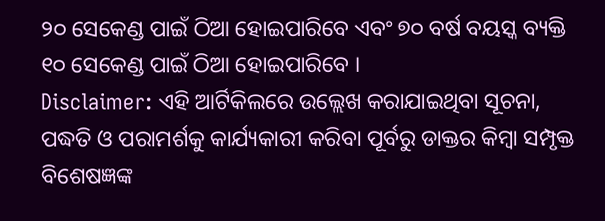୨୦ ସେକେଣ୍ଡ ପାଇଁ ଠିଆ ହୋଇପାରିବେ ଏବଂ ୭୦ ବର୍ଷ ବୟସ୍କ ବ୍ୟକ୍ତି ୧୦ ସେକେଣ୍ଡ ପାଇଁ ଠିଆ ହୋଇପାରିବେ ।
Disclaimer: ଏହି ଆର୍ଟିକିଲରେ ଉଲ୍ଲେଖ କରାଯାଇଥିବା ସୂଚନା, ପଦ୍ଧତି ଓ ପରାମର୍ଶକୁ କାର୍ଯ୍ୟକାରୀ କରିବା ପୂର୍ବରୁ ଡାକ୍ତର କିମ୍ବା ସମ୍ପୃକ୍ତ ବିଶେଷଜ୍ଞଙ୍କ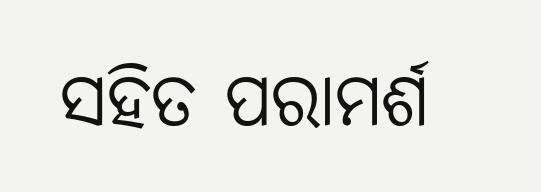ସହିତ ପରାମର୍ଶ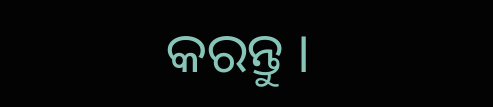କରନ୍ତୁ ।